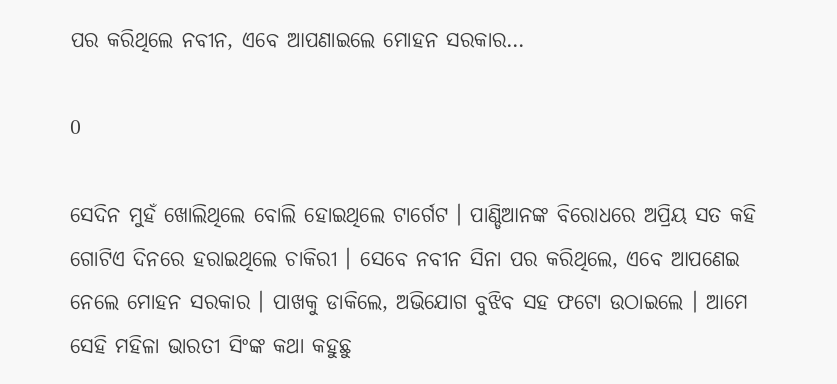ପର କରିଥିଲେ ନବୀନ, ଏବେ ଆପଣାଇଲେ ମୋହନ ସରକାର…

0

ସେଦିନ ମୁହଁ ଖୋଲିଥିଲେ ବୋଲି ହୋଇଥିଲେ ଟାର୍ଗେଟ । ପାଣ୍ଡିଆନଙ୍କ ବିରୋଧରେ ଅପ୍ରିୟ ସତ କହି ଗୋଟିଏ ଦିନରେ ହରାଇଥିଲେ ଚାକିରୀ । ସେବେ ନବୀନ ସିନା ପର କରିଥିଲେ, ଏବେ ଆପଣେଇ ନେଲେ ମୋହନ ସରକାର । ପାଖକୁ ଡାକିଲେ, ଅଭିଯୋଗ ବୁଝିବ ସହ ଫଟୋ ଉଠାଇଲେ । ଆମେ ସେହି ମହିଳା ଭାରତୀ ସିଂଙ୍କ କଥା କହୁଛୁ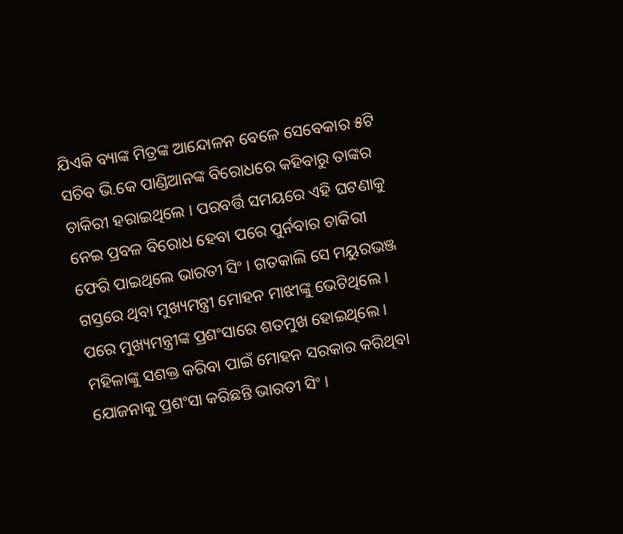ଯିଏକି ବ୍ୟାଙ୍କ ମିତ୍ରଙ୍କ ଆନ୍ଦୋଳନ ବେଳେ ସେବେକାର ୫ଟି ସଚିବ ଭି.କେ ପାଣ୍ଡିଆନଙ୍କ ବିରୋଧରେ କହିବାରୁ ତାଙ୍କର ଚାକିରୀ ହରାଇଥିଲେ । ପରବର୍ତ୍ତି ସମୟରେ ଏହି ଘଟଣାକୁ ନେଇ ପ୍ରବଳ ବିରୋଧ ହେବା ପରେ ପୁର୍ନବାର ଚାକିରୀ ଫେରି ପାଇଥିଲେ ଭାରତୀ ସିଂ । ଗତକାଲି ସେ ମୟୁରଭଞ୍ଜ ଗସ୍ତରେ ଥିବା ମୁଖ୍ୟମନ୍ତ୍ରୀ ମୋହନ ମାଝୀଙ୍କୁ ଭେଟିଥିଲେ । ପରେ ମୁଖ୍ୟମନ୍ତ୍ରୀଙ୍କ ପ୍ରଶଂସାରେ ଶତମୁଖ ହୋଇଥିଲେ । ମହିଳାଙ୍କୁ ସଶକ୍ତ କରିବା ପାଇଁ ମୋହନ ସରକାର କରିଥିବା ଯୋଜନାକୁ ପ୍ରଶଂସା କରିଛନ୍ତି ଭାରତୀ ସିଂ ।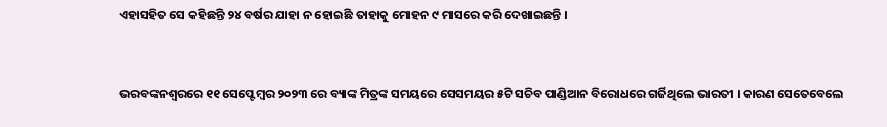ଏହାସହିତ ସେ କହିଛନ୍ତି ୨୪ ବର୍ଷର ଯାହା ନ ହୋଇଛି ତାହାକୁ ମୋହନ ୯ ମାସରେ କରି ଦେଖାଇଛନ୍ତି ।


ଭରବଙ୍କନଶ୍ୱରରେ ୧୧ ସେପ୍ଟେମ୍ବର ୨୦୨୩ ରେ ବ୍ୟାଙ୍କ ମିତ୍ରଙ୍କ ସମୟରେ ସେସମୟର ୫ଟି ସଚିବ ପାଣ୍ଡିଆନ ବିରୋଧରେ ଗର୍ଜିଥିଲେ ଭାରତୀ । କାରଣ ସେତେବେଲେ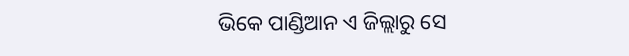ଭିକେ ପାଣ୍ଡିଆନ ଏ ଜିଲ୍ଲାରୁ ସେ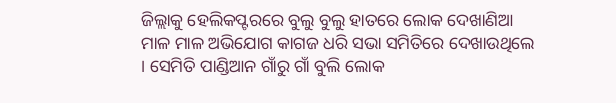ଜିଲ୍ଲାକୁ ହେଲିକପ୍ଟରରେ ବୁଲୁ ବୁଲୁ ହାତରେ ଲୋକ ଦେଖାଣିଆ ମାଳ ମାଳ ଅଭିଯୋଗ କାଗଜ ଧରି ସଭା ସମିତିରେ ଦେଖାଉଥିଲେ । ସେମିତି ପାଣ୍ଡିଆନ ଗାଁରୁ ଗାଁ ବୁଲି ଲୋକ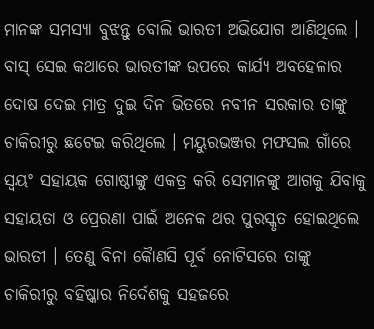ମାନଙ୍କ ସମସ୍ୟା ବୁଝନ୍ତୁ ବୋଲି ଭାରତୀ ଅଭିଯୋଗ ଆଣିଥିଲେ । ବାସ୍ ସେଇ କଥାରେ ଭାରତୀଙ୍କ ଉପରେ କାର୍ଯ୍ୟ ଅବହେଳାର ଦୋଷ ଦେଇ ମାତ୍ର ଦୁଇ ଦିନ ଭିତରେ ନବୀନ ସରକାର ତାଙ୍କୁ ଚାକିରୀରୁ ଛଟେଇ କରିଥିଲେ । ମୟୁରଭଞ୍ଜର ମଫସଲ ଗାଁରେ ସ୍ୱୟଂ ସହାୟକ ଗୋଷ୍ଠୀଙ୍କୁ ଏକତ୍ର କରି ସେମାନଙ୍କୁ ଆଗକୁ ଯିବାକୁ ସହାୟତା ଓ ପ୍ରେରଣା ପାଇଁ ଅନେକ ଥର ପୁରସ୍କୃତ ହୋଇଥିଲେ ଭାରତୀ । ତେଣୁ ବିନା କୈାଣସି ପୂର୍ବ ନୋଟିସରେ ତାଙ୍କୁ ଚାକିରୀରୁ ବହିଷ୍କାର ନିର୍ଦେଶକୁ ସହଜରେ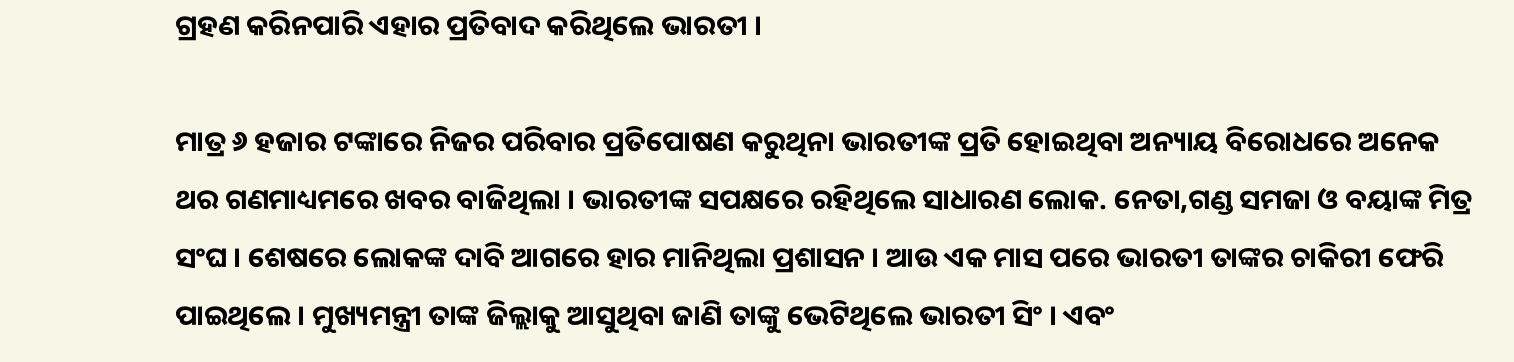ଗ୍ରହଣ କରିନପାରି ଏହାର ପ୍ରତିବାଦ କରିଥିଲେ ଭାରତୀ ।

ମାତ୍ର ୬ ହଜାର ଟଙ୍କାରେ ନିଜର ପରିବାର ପ୍ରତିପୋଷଣ କରୁଥିନା ଭାରତୀଙ୍କ ପ୍ରତି ହୋଇଥିବା ଅନ୍ୟାୟ ବିରୋଧରେ ଅନେକ ଥର ଗଣମାଧ୍ୟମରେ ଖବର ବାଜିଥିଲା । ଭାରତୀଙ୍କ ସପକ୍ଷରେ ରହିଥିଲେ ସାଧାରଣ ଲୋକ. ନେତା,ଗଣ୍ଡ ସମଜା ଓ ବୟାଙ୍କ ମିତ୍ର ସଂଘ । ଶେଷରେ ଲୋକଙ୍କ ଦାବି ଆଗରେ ହାର ମାନିଥିଲା ପ୍ରଶାସନ । ଆଉ ଏକ ମାସ ପରେ ଭାରତୀ ତାଙ୍କର ଚାକିରୀ ଫେରି ପାଇଥିଲେ । ମୁଖ୍ୟମନ୍ତ୍ରୀ ତାଙ୍କ ଜିଲ୍ଲାକୁ ଆସୁଥିବା ଜାଣି ତାଙ୍କୁ ଭେଟିଥିଲେ ଭାରତୀ ସିଂ । ଏବଂ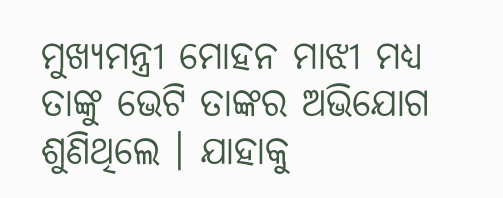ମୁଖ୍ୟମନ୍ତ୍ରୀ ମୋହନ ମାଝୀ ମଧ୍ୟ ତାଙ୍କୁ ଭେଟି ତାଙ୍କର ଅଭିଯୋଗ ଶୁଣିଥିଲେ । ଯାହାକୁ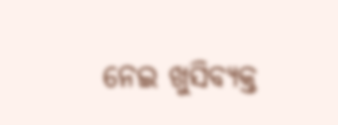ନେଇ ଖୁସିବ୍ୟକ୍ତ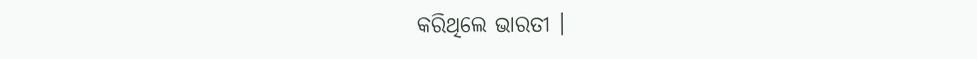କରିଥିଲେ ଭାରତୀ ।